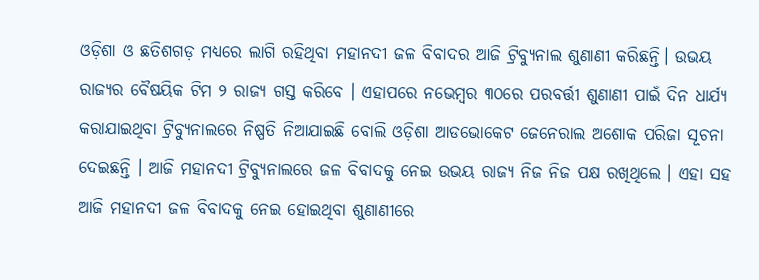ଓଡ଼ିଶା ଓ ଛତିଶଗଡ଼ ମଧ୍ୟରେ ଲାଗି ରହିଥିବା ମହାନଦୀ ଜଳ ବିବାଦର ଆଜି ଟ୍ରିବ୍ୟୁନାଲ ଶୁଣାଣୀ କରିଛନ୍ତି। ଉଭୟ ରାଜ୍ୟର ବୈଷୟିକ ଟିମ ୨ ରାଜ୍ୟ ଗସ୍ତ କରିବେ । ଏହାପରେ ନଭେମ୍ବର ୩୦ରେ ପରବର୍ତ୍ତୀ ଶୁଣାଣୀ ପାଇଁ ଦିନ ଧାର୍ଯ୍ୟ କରାଯାଇଥିବା ଟ୍ରିବ୍ୟୁନାଲରେ ନିଷ୍ପତି ନିଆଯାଇଛି ବୋଲି ଓଡ଼ିଶା ଆଡଭୋକେଟ ଜେନେରାଲ ଅଶୋକ ପରିଜା ସୂଚନା ଦେଇଛନ୍ତି । ଆଜି ମହାନଦୀ ଟ୍ରିବ୍ୟୁନାଲରେ ଜଳ ବିବାଦକୁ ନେଇ ଉଭୟ ରାଜ୍ୟ ନିଜ ନିଜ ପକ୍ଷ ରଖିଥିଲେ । ଏହା ସହ ଆଜି ମହାନଦୀ ଜଳ ବିବାଦକୁ ନେଇ ହୋଇଥିବା ଶୁଣାଣୀରେ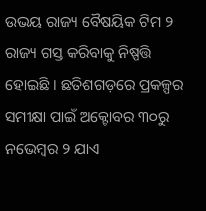ଉଭୟ ରାଜ୍ୟ ବୈଷୟିକ ଟିମ ୨ ରାଜ୍ୟ ଗସ୍ତ କରିବାକୁ ନିଷ୍ପତ୍ତି ହୋଇଛି । ଛତିଶଗଡ଼ରେ ପ୍ରକଳ୍ପର ସମୀକ୍ଷା ପାଇଁ ଅକ୍ଟୋବର ୩୦ରୁ ନଭେମ୍ବର ୨ ଯାଏ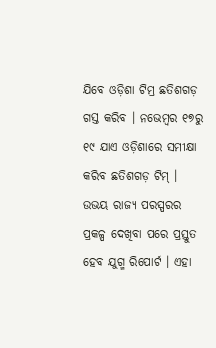ଯିବେ ଓଡ଼ିଶା ଟିମ୍ର ଛତିଶଗଡ଼ ଗସ୍ତ କରିବ । ନଭେମ୍ବର ୧୭ରୁ ୧୯ ଯାଏ ଓଡ଼ିଶାରେ ସମୀକ୍ଷା କରିବ ଛତିଶଗଡ଼ ଟିମ୍ । ଉଭୟ ରାଜ୍ୟ ପରସ୍ପରର ପ୍ରକଳ୍ପ ଦେଖିବା ପରେ ପ୍ରସ୍ତୁତ ହେବ ଯୁଗ୍ମ ରିପୋର୍ଟ । ଏହା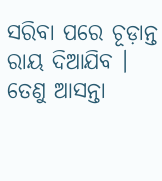ସରିବା ପରେ ଚୂଡ଼ାନ୍ତ ରାୟ ଦିଆଯିବ । ତେଣୁ ଆସନ୍ତା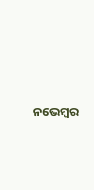ନଭେମ୍ବର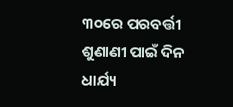୩୦ରେ ପରବର୍ତ୍ତୀ ଶୁଣାଣୀ ପାଇଁ ଦିନ ଧାର୍ଯ୍ୟ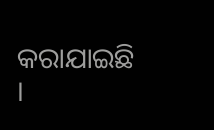କରାଯାଇଛି ।